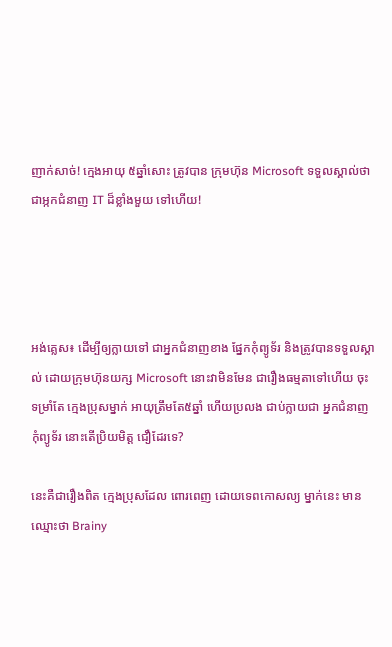ញាក់សាច់! ក្មេងអាយុ ៥ឆ្នាំសោះ ត្រូវបាន ក្រុមហ៊ុន Microsoft ទទួលស្គាល់ថា ជាអ្កកជំនាញ IT ដ៏ខ្លាំងមួយ ទៅហើយ!




អង់គ្លេស៖ ដើម្បីឲ្យក្លាយទៅ ជាអ្នកជំនាញខាង ផ្នែកកុំព្យូទ័រ និងត្រូវបានទទួលស្គាល់ ដោយក្រុមហ៊ុនយក្ស Microsoft នោះវាមិនមែន ជារឿងធម្មតាទៅហើយ ចុះទម្រាំតែ ក្មេងប្រុសម្នាក់ អាយុត្រឹមតែ៥ឆ្នាំ ហើយប្រលង ជាប់ក្លាយជា អ្នកជំនាញកុំព្យូទ័រ នោះតើប្រិយមិត្ត ជឿដែរទេ?

នេះគឺជារឿងពិត ក្មេងប្រុសដែល ពោរពេញ ដោយទេពកោសល្យ ម្នាក់នេះ មានឈ្មោះថា Brainy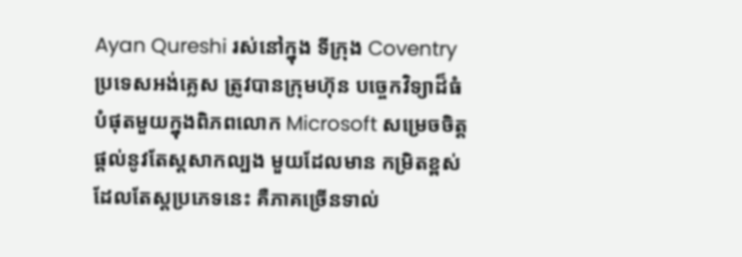Ayan Qureshi រស់នៅក្នុង ទីក្រុង Coventry ប្រទេសអង់គ្លេស ត្រូវបានក្រុមហ៊ុន បច្ចេកវិទ្យាដ៏ធំ បំផុតមួយក្នុងពិភពលោក Microsoft សម្រេចចិត្ត ផ្តល់នូវតែស្តសាកល្បង មួយដែលមាន កម្រិតខ្ពស់ ដែលតែស្តប្រភេទនេះ គឺភាគច្រើនទាល់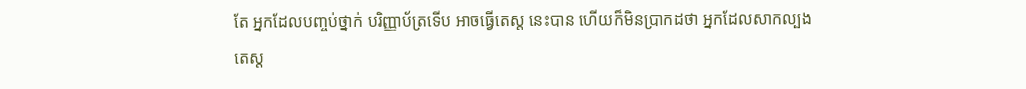តែ អ្នកដែលបញ្ចប់ថ្នាក់ បរិញ្ញាប័ត្រទើប អាចធ្វើតេស្ត នេះបាន ហើយក៏មិនប្រាកដថា អ្នកដែលសាកល្បង តេស្ត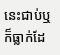នេះជាប់ឬ ក៏ធ្លាក់ដែ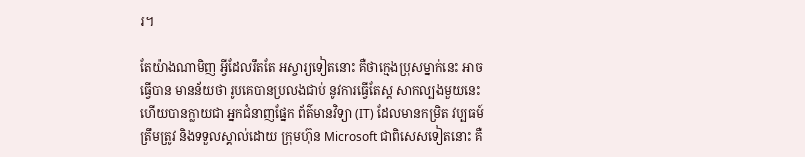រ។

តែយ៉ាងណាមិញ អ្វីដែលរឹតតែ អស្ចារ្យទៀតនោះ គឺថាក្មេងប្រុសម្នាក់នេះ អាចធ្វើបាន មានន័យថា រូបគេបានប្រលងជាប់ នូវការធ្វើតែស្ត សាកល្បងមួយនេះ ហើយបានក្លាយជា អ្នកជំនាញផ្នែក ព័ត៌មានវិទ្យា (IT) ដែលមានកម្រិត វប្បធម៍ត្រឹមត្រូវ និងទទួលស្គាល់ដោយ ក្រុមហ៊ុន Microsoft ជាពិសេសទៀតនោះ គឺ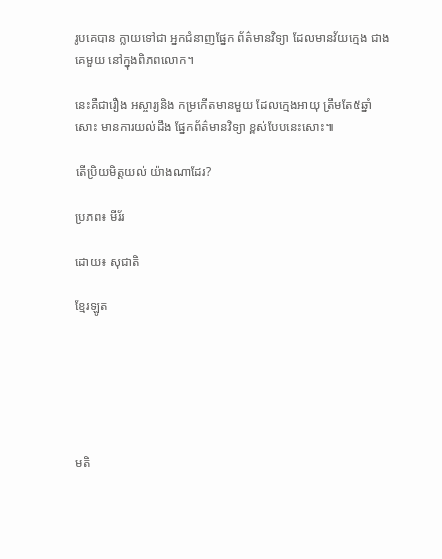រូបគេបាន ក្លាយទៅជា អ្នកជំនាញផ្នែក ព័ត៌មានវិទ្យា ដែលមានវ័យក្មេង ជាងគេមួយ នៅក្នុងពិភពលោក។

នេះគឺជារឿង អស្ចារ្យនិង កម្រកើតមានមួយ ដែលក្មេងអាយុ ត្រឹមតែ៥ឆ្នាំសោះ មានការយល់ដឹង ផ្នែកព័ត៌មានវិទ្យា ខ្ពស់បែបនេះសោះ៕

តើប្រិយមិត្តយល់ យ៉ាងណាដែរ?

ប្រភព៖ មីរ័រ

ដោយ៖ សុជាតិ

ខ្មែរឡូត






មតិ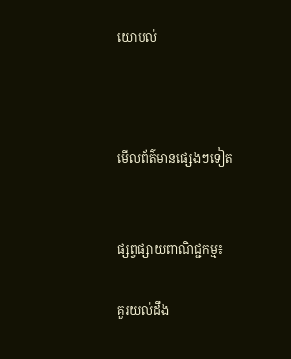យោបល់



មើលព័ត៌មានផ្សេងៗទៀត


ផ្សព្វផ្សាយពាណិជ្ជកម្ម៖

គួរយល់ដឹង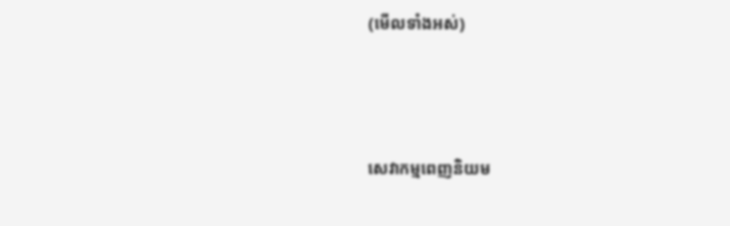(មើលទាំងអស់)



សេវាកម្មពេញនិយម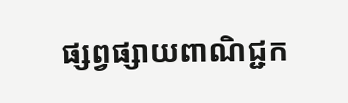ផ្សព្វផ្សាយពាណិជ្ជក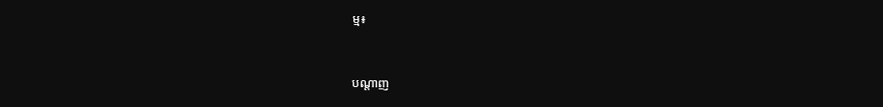ម្ម៖


បណ្តាញ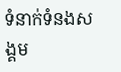ទំនាក់ទំនងសង្គម